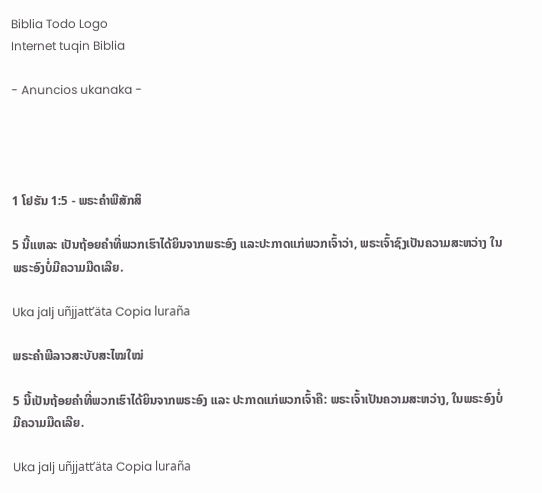Biblia Todo Logo
Internet tuqin Biblia

- Anuncios ukanaka -




1 ໂຢຮັນ 1:5 - ພຣະຄຳພີສັກສິ

5 ນີ້ແຫລະ ເປັນຖ້ອຍຄຳທີ່ພວກເຮົາໄດ້ຍິນຈາກພຣະອົງ ແລະປະກາດແກ່ພວກເຈົ້າວ່າ, ພຣະເຈົ້າຊົງເປັນຄວາມສະຫວ່າງ ໃນພຣະອົງບໍ່ມີຄວາມມືດເລີຍ.

Uka jalj uñjjattʼäta Copia luraña

ພຣະຄຳພີລາວສະບັບສະໄໝໃໝ່

5 ນີ້ເປັນຖ້ອຍຄຳທີ່ພວກເຮົາໄດ້ຍິນຈາກພຣະອົງ ແລະ ປະກາດແກ່ພວກເຈົ້າຄື: ພຣະເຈົ້າເປັນຄວາມສະຫວ່າງ, ໃນພຣະອົງບໍ່ມີຄວາມມືດເລີຍ.

Uka jalj uñjjattʼäta Copia luraña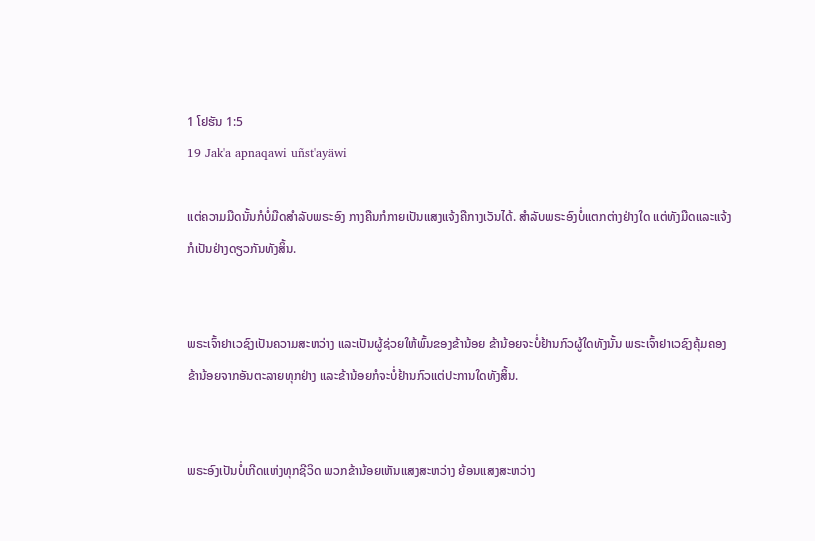1 ໂຢຮັນ 1:5
19 Jak'a apnaqawi uñst'ayäwi

ແຕ່ຄວາມມືດນັ້ນກໍບໍ່ມືດສຳລັບພຣະອົງ ກາງຄືນກໍກາຍເປັນແສງແຈ້ງຄືກາງເວັນໄດ້. ສຳລັບພຣະອົງບໍ່ແຕກຕ່າງຢ່າງໃດ ແຕ່ທັງມືດແລະແຈ້ງກໍເປັນຢ່າງດຽວກັນທັງສິ້ນ.


ພຣະເຈົ້າຢາເວຊົງເປັນຄວາມສະຫວ່າງ ແລະເປັນຜູ້ຊ່ວຍໃຫ້ພົ້ນຂອງຂ້ານ້ອຍ ຂ້ານ້ອຍຈະບໍ່ຢ້ານກົວຜູ້ໃດທັງນັ້ນ ພຣະເຈົ້າຢາເວຊົງຄຸ້ມຄອງຂ້ານ້ອຍຈາກອັນຕະລາຍທຸກຢ່າງ ແລະຂ້ານ້ອຍກໍຈະບໍ່ຢ້ານກົວແຕ່ປະການໃດທັງສິ້ນ.


ພຣະອົງເປັນບໍ່ເກີດແຫ່ງທຸກຊີວິດ ພວກຂ້ານ້ອຍເຫັນແສງສະຫວ່າງ ຍ້ອນແສງສະຫວ່າງ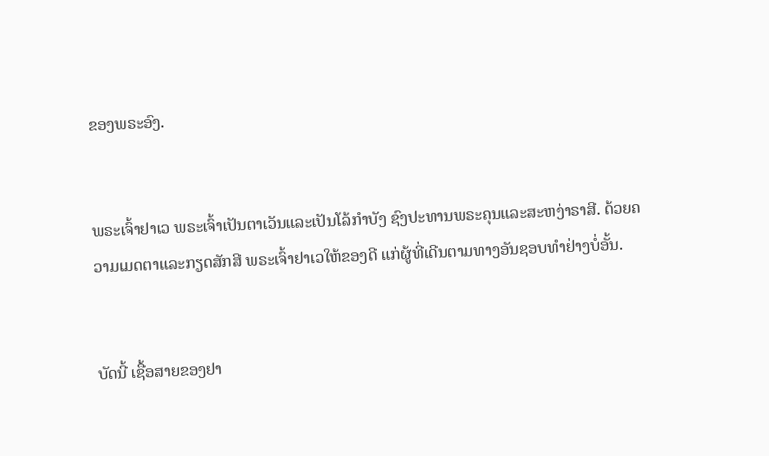ຂອງພຣະອົງ.


ພຣະເຈົ້າຢາເວ ພຣະເຈົ້າເປັນຕາເວັນແລະເປັນໂລ້ກຳບັງ ຊົງປະທານພຣະຄຸນແລະສະຫງ່າຣາສີ. ດ້ວຍຄວາມເມດຕາແລະກຽດສັກສີ ພຣະເຈົ້າຢາເວໃຫ້ຂອງດີ ແກ່ຜູ້ທີ່ເດີນຕາມທາງອັນຊອບທຳຢ່າງບໍ່ອັ້ນ.


ບັດນີ້ ເຊື້ອສາຍຂອງຢາ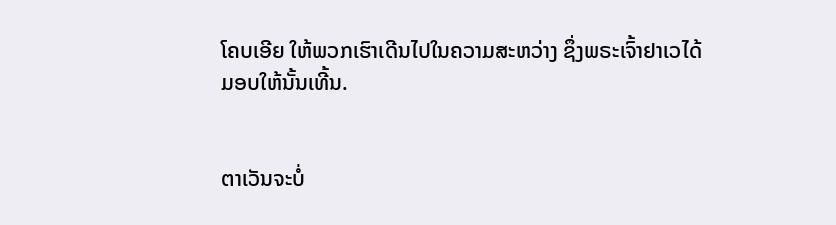ໂຄບເອີຍ ໃຫ້ພວກເຮົາເດີນໄປໃນຄວາມສະຫວ່າງ ຊຶ່ງພຣະເຈົ້າຢາເວໄດ້ມອບໃຫ້ນັ້ນເທີ້ນ.


ຕາເວັນຈະບໍ່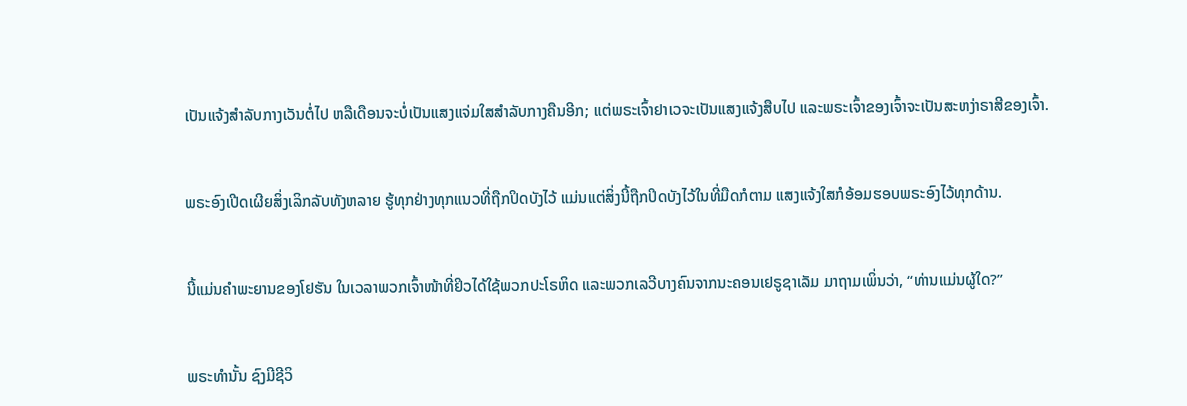ເປັນແຈ້ງສຳລັບກາງເວັນຕໍ່ໄປ ຫລືເດືອນຈະບໍ່ເປັນແສງແຈ່ມໃສສຳລັບກາງຄືນອີກ; ແຕ່ພຣະເຈົ້າຢາເວຈະເປັນແສງແຈ້ງສືບໄປ ແລະພຣະເຈົ້າຂອງເຈົ້າຈະເປັນສະຫງ່າຣາສີຂອງເຈົ້າ.


ພຣະອົງເປີດເຜີຍສິ່ງເລິກລັບທັງຫລາຍ ຮູ້ທຸກຢ່າງທຸກແນວທີ່ຖືກປິດບັງໄວ້ ແມ່ນແຕ່ສິ່ງນີ້ຖືກປິດບັງໄວ້ໃນທີ່ມືດກໍຕາມ ແສງແຈ້ງໃສກໍອ້ອມຮອບພຣະອົງໄວ້ທຸກດ້ານ.


ນີ້ແມ່ນຄຳພະຍານຂອງໂຢຮັນ ໃນເວລາພວກເຈົ້າໜ້າທີ່ຢິວໄດ້ໃຊ້ພວກປະໂຣຫິດ ແລະພວກເລວີບາງຄົນຈາກນະຄອນເຢຣູຊາເລັມ ມາຖາມເພິ່ນວ່າ, “ທ່ານແມ່ນຜູ້ໃດ?”


ພຣະທຳນັ້ນ ຊົງມີຊີວິ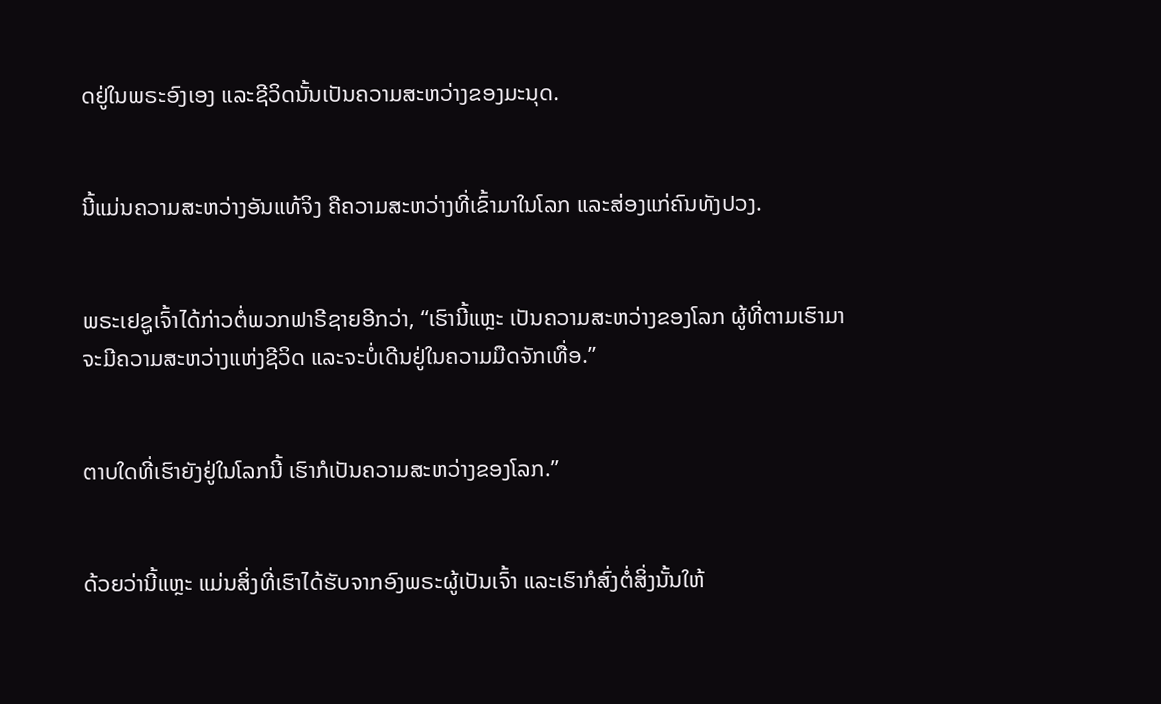ດຢູ່ໃນພຣະອົງເອງ ແລະຊີວິດນັ້ນເປັນຄວາມສະຫວ່າງຂອງມະນຸດ.


ນີ້ແມ່ນຄວາມສະຫວ່າງອັນແທ້ຈິງ ຄືຄວາມສະຫວ່າງທີ່ເຂົ້າມາໃນໂລກ ແລະສ່ອງແກ່ຄົນທັງປວງ.


ພຣະເຢຊູເຈົ້າໄດ້ກ່າວຕໍ່ພວກຟາຣີຊາຍອີກວ່າ, “ເຮົານີ້ແຫຼະ ເປັນຄວາມສະຫວ່າງຂອງໂລກ ຜູ້ທີ່ຕາມເຮົາມາຈະມີຄວາມສະຫວ່າງແຫ່ງຊີວິດ ແລະຈະບໍ່ເດີນຢູ່ໃນຄວາມມືດຈັກເທື່ອ.”


ຕາບໃດທີ່ເຮົາຍັງຢູ່ໃນໂລກນີ້ ເຮົາກໍເປັນຄວາມສະຫວ່າງຂອງໂລກ.”


ດ້ວຍວ່ານີ້ແຫຼະ ແມ່ນສິ່ງທີ່ເຮົາໄດ້ຮັບຈາກອົງພຣະຜູ້ເປັນເຈົ້າ ແລະເຮົາກໍສົ່ງຕໍ່ສິ່ງນັ້ນໃຫ້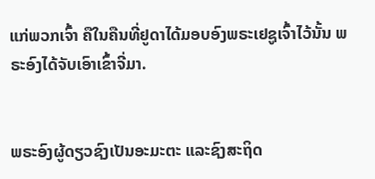ແກ່ພວກເຈົ້າ ຄືໃນຄືນທີ່ຢູດາໄດ້ມອບອົງພຣະເຢຊູເຈົ້າໄວ້ນັ້ນ ພຣະອົງໄດ້ຈັບເອົາເຂົ້າຈີ່ມາ.


ພຣະອົງຜູ້ດຽວຊົງເປັນອະມະຕະ ແລະຊົງສະຖິດ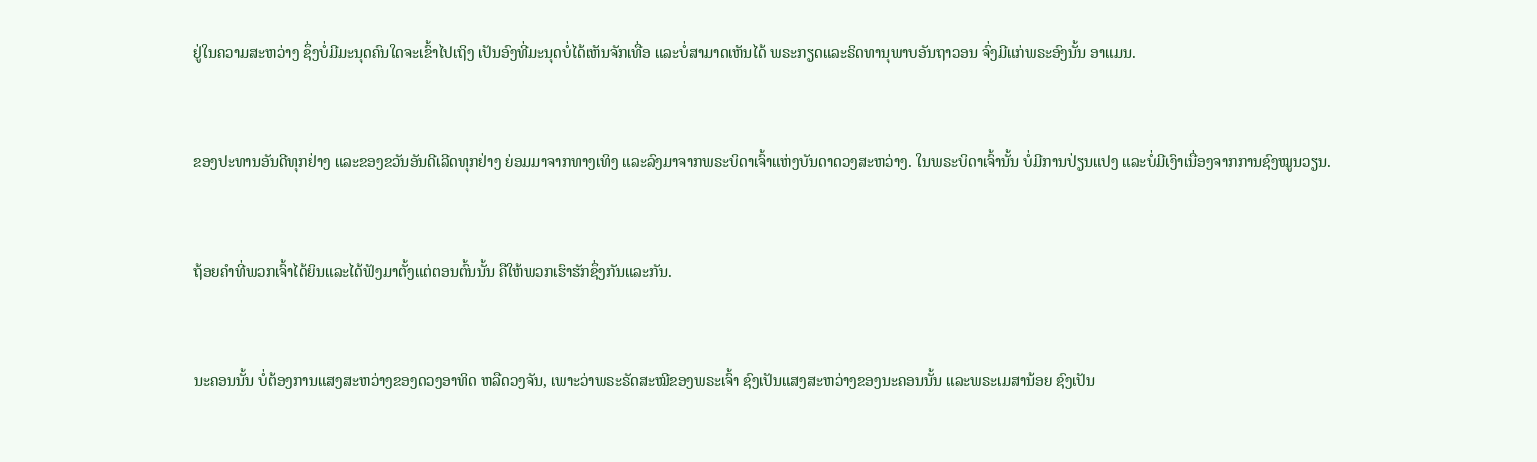ຢູ່ໃນຄວາມສະຫວ່າງ ຊຶ່ງບໍ່ມີມະນຸດຄົນໃດຈະເຂົ້າໄປເຖິງ ເປັນອົງທີ່ມະນຸດບໍ່ໄດ້ເຫັນຈັກເທື່ອ ແລະບໍ່ສາມາດເຫັນໄດ້ ພຣະກຽດແລະຣິດທານຸພາບອັນຖາວອນ ຈົ່ງມີແກ່ພຣະອົງນັ້ນ ອາແມນ.


ຂອງປະທານອັນດີທຸກຢ່າງ ແລະຂອງຂວັນອັນດີເລີດທຸກຢ່າງ ຍ່ອມມາຈາກທາງເທິງ ແລະລົງມາຈາກພຣະບິດາເຈົ້າແຫ່ງບັນດາດວງສະຫວ່າງ. ໃນພຣະບິດາເຈົ້ານັ້ນ ບໍ່ມີການປ່ຽນແປງ ແລະບໍ່ມີເງົາເນື່ອງຈາກການຊົງໝູນວຽນ.


ຖ້ອຍຄຳທີ່ພວກເຈົ້າໄດ້ຍິນແລະໄດ້ຟັງມາຕັ້ງແຕ່ຕອນຕົ້ນນັ້ນ ຄືໃຫ້ພວກເຮົາຮັກຊຶ່ງກັນແລະກັນ.


ນະຄອນນັ້ນ ບໍ່ຕ້ອງການແສງສະຫວ່າງຂອງດວງອາທິດ ຫລືດວງຈັນ, ເພາະວ່າພຣະຣັດສະໝີຂອງພຣະເຈົ້າ ຊົງເປັນແສງສະຫວ່າງຂອງນະຄອນນັ້ນ ແລະພຣະເມສານ້ອຍ ຊົງເປັນ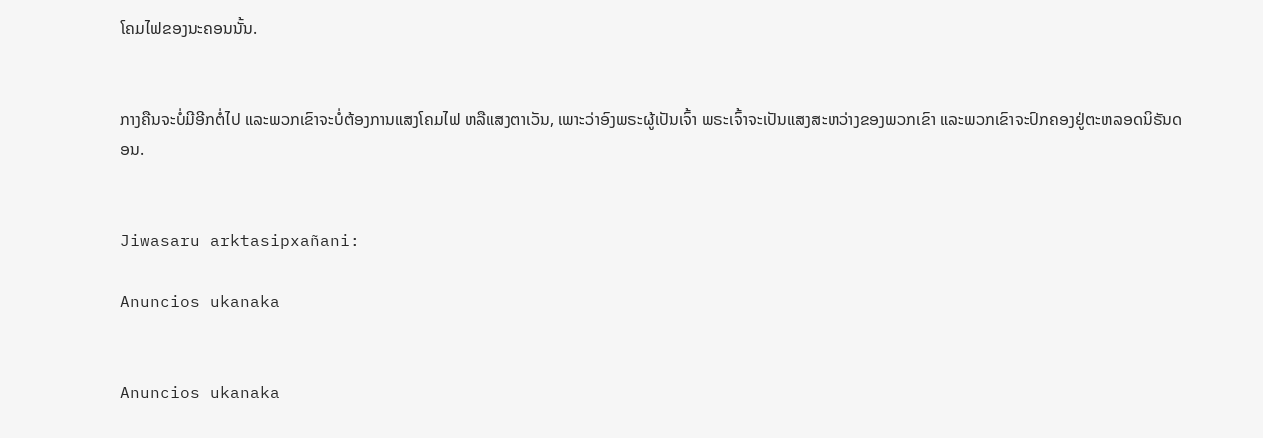ໂຄມໄຟຂອງນະຄອນນັ້ນ.


ກາງຄືນຈະບໍ່ມີອີກຕໍ່ໄປ ແລະພວກເຂົາຈະບໍ່ຕ້ອງການແສງໂຄມໄຟ ຫລືແສງຕາເວັນ, ເພາະວ່າອົງພຣະຜູ້ເປັນເຈົ້າ ພຣະເຈົ້າຈະເປັນແສງສະຫວ່າງຂອງພວກເຂົາ ແລະພວກເຂົາຈະປົກຄອງຢູ່ຕະຫລອດນິຣັນດອນ.


Jiwasaru arktasipxañani:

Anuncios ukanaka


Anuncios ukanaka